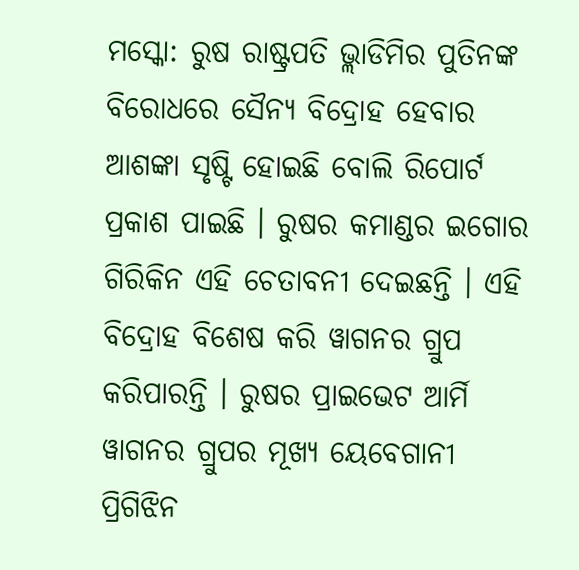ମସ୍କୋ: ରୁଷ ରାଷ୍ଟ୍ରପତି ଭ୍ଲାଡିମିର ପୁତିନଙ୍କ ବିରୋଧରେ ସୈନ୍ୟ ବିଦ୍ରୋହ ହେବାର ଆଶଙ୍କା ସୃଷ୍ଟି ହୋଇଛି ବୋଲି ରିପୋର୍ଟ ପ୍ରକାଶ ପାଇଛି । ରୁଷର କମାଣ୍ଡର ଇଗୋର ଗିରିକିନ ଏହି ଚେତାବନୀ ଦେଇଛନ୍ତି । ଏହି ବିଦ୍ରୋହ ବିଶେଷ କରି ୱାଗନର ଗ୍ରୁପ କରିପାରନ୍ତି । ରୁଷର ପ୍ରାଇଭେଟ ଆର୍ମି ୱାଗନର ଗ୍ରୁପର ମୂଖ୍ୟ ୟେବେଗାନୀ ପ୍ରିଗିଝିନ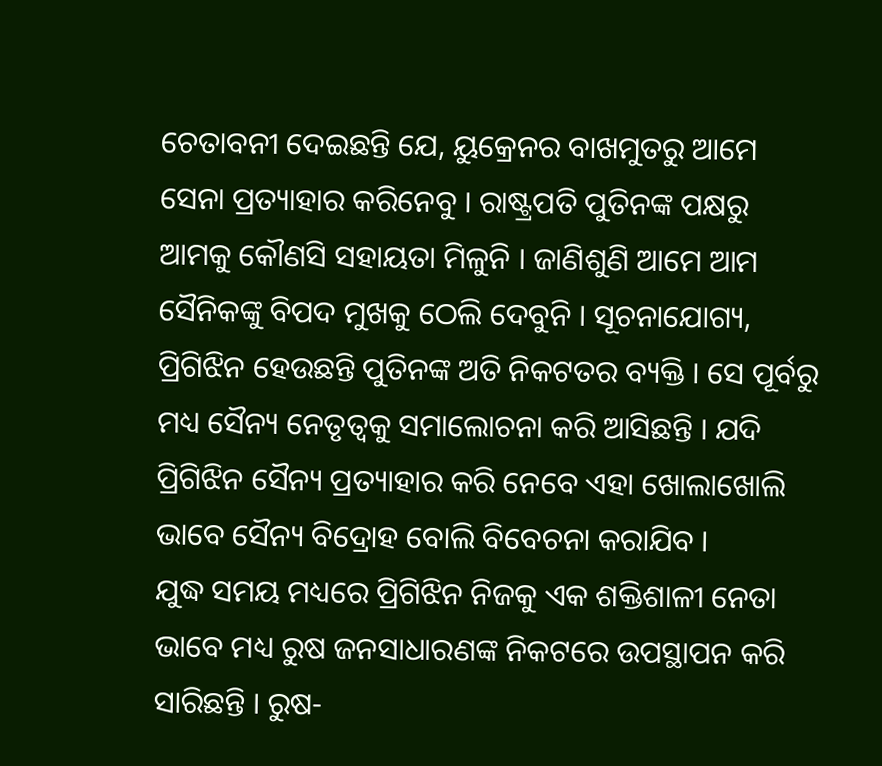ଚେତାବନୀ ଦେଇଛନ୍ତି ଯେ, ୟୁକ୍ରେନର ବାଖମୁତରୁ ଆମେ ସେନା ପ୍ରତ୍ୟାହାର କରିନେବୁ । ରାଷ୍ଟ୍ରପତି ପୁତିନଙ୍କ ପକ୍ଷରୁ ଆମକୁ କୌଣସି ସହାୟତା ମିଳୁନି । ଜାଣିଶୁଣି ଆମେ ଆମ ସୈନିକଙ୍କୁ ବିପଦ ମୁଖକୁ ଠେଲି ଦେବୁନି । ସୂଚନାଯୋଗ୍ୟ, ପ୍ରିଗିଝିନ ହେଉଛନ୍ତି ପୁତିନଙ୍କ ଅତି ନିକଟତର ବ୍ୟକ୍ତି । ସେ ପୂର୍ବରୁ ମଧ୍ୟ ସୈନ୍ୟ ନେତୃତ୍ୱକୁ ସମାଲୋଚନା କରି ଆସିଛନ୍ତି । ଯଦି ପ୍ରିଗିଝିନ ସୈନ୍ୟ ପ୍ରତ୍ୟାହାର କରି ନେବେ ଏହା ଖୋଲାଖୋଲି ଭାବେ ସୈନ୍ୟ ବିଦ୍ରୋହ ବୋଲି ବିବେଚନା କରାଯିବ ।
ଯୁଦ୍ଧ ସମୟ ମଧ୍ୟରେ ପ୍ରିଗିଝିନ ନିଜକୁ ଏକ ଶକ୍ତିଶାଳୀ ନେତା ଭାବେ ମଧ୍ୟ ରୁଷ ଜନସାଧାରଣଙ୍କ ନିକଟରେ ଉପସ୍ଥାପନ କରି ସାରିଛନ୍ତି । ରୁଷ-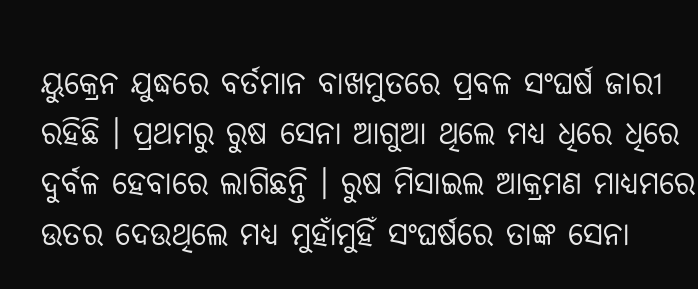ୟୁକ୍ରେନ ଯୁଦ୍ଧରେ ବର୍ତମାନ ବାଖମୁତରେ ପ୍ରବଳ ସଂଘର୍ଷ ଜାରୀ ରହିଛି । ପ୍ରଥମରୁ ରୁଷ ସେନା ଆଗୁଆ ଥିଲେ ମଧ୍ୟ ଧିରେ ଧିରେ ଦୁର୍ବଳ ହେବାରେ ଲାଗିଛନ୍ତି । ରୁଷ ମିସାଇଲ ଆକ୍ରମଣ ମାଧ୍ୟମରେ ଉତର ଦେଉଥିଲେ ମଧ୍ୟ ମୁହାଁମୁହିଁ ସଂଘର୍ଷରେ ତାଙ୍କ ସେନା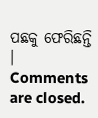ପଛକୁ ଫେରିଛନ୍ତି ।
Comments are closed.